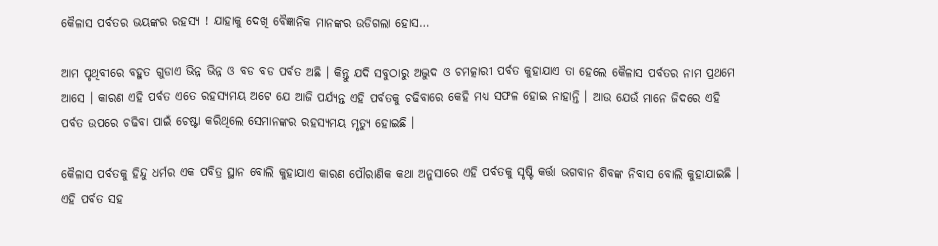କୈଳାସ ପର୍ବତର ଭୟଙ୍କର ରହସ୍ୟ ! ଯାହାକୁ ଦେଖି ବୈଜ୍ଞାନିକ ମାନଙ୍କର ଉଡିଗଲା ହୋସ…

ଆମ ପୃଥିବୀରେ ବହୁତ ଗୁଡାଏ ଭିନ୍ନ ଭିନ୍ନ ଓ ବଡ ବଡ ପର୍ବତ ଅଛି । କିନ୍ତୁ ଯଦି ସବୁଠାରୁ ଅଦ୍ଭୁଦ ଓ ଚମତ୍କାରୀ ପର୍ବତ କୁହାଯାଏ ତା ହେଲେ କୈଳାସ ପର୍ବତର ନାମ ପ୍ରଥମେ ଆସେ । କାରଣ ଏହି ପର୍ବତ ଏତେ ରହସ୍ୟମୟ ଅଟେ ଯେ ଆଜି ପର୍ଯ୍ୟନ୍ତ ଏହି ପର୍ବତକୁ ଚଢିବାରେ କେହି ମଧ୍ୟ ସଫଳ ହୋଇ ନାହାନ୍ତି । ଆଉ ଯେଉଁ ମାନେ ଜିଦରେ ଏହି ପର୍ବତ ଉପରେ ଚଢିବା ପାଇଁ ଚେଷ୍ଟା କରିଥିଲେ ସେମାନଙ୍କର ରହସ୍ୟମୟ ମୃତ୍ୟୁ ହୋଇଛି ।

କୈଳାସ ପର୍ବତକୁ ହିନ୍ଦୁ ଧର୍ମର ଏକ ପବିତ୍ର ସ୍ଥାନ ବୋଲି କୁହାଯାଏ କାରଣ ପୌରାଣିକ କଥା ଅନୁସାରେ ଏହି ପର୍ବତକୁ ସୃଷ୍ଟି କର୍ତ୍ତା ଭଗବାନ ଶିବଙ୍କ ନିବାସ ବୋଲି କୁହାଯାଇଛି । ଏହି ପର୍ବତ ସହ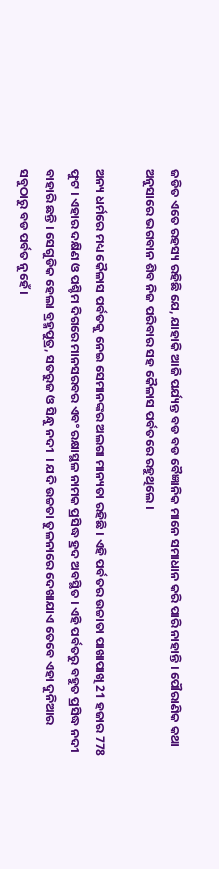ଜଡିତ ଏତେ ରହସ୍ୟ ରହିଛି ଯେ, ଯାହାକି ଆଜି ପର୍ଯ୍ୟନ୍ତ ବଡ ବଡ ବୈଜ୍ଞାନିକ ମାନେ ସମାଧାନ କରି ପାରି ନାହାନ୍ତି । ପୌରାଣିକ କଥା ଅନୁସାରେ ଭଗବାନ ଶିବ ନିଜ ପରିବାର ସହ କୈଳାସ ପର୍ବତରେ ରହୁଥିଲେ ।

ଅନ୍ୟ ଧର୍ମରେ ମଧ୍ୟ କୈଳାସ ପର୍ବତକୁ ନେଇ ସେମାନଙ୍କର ଅଲଗା ମାନ୍ୟତା ରହିଛି । ଏହି ପର୍ବତର ଉଚ୍ଚାତା ପାଖାପାଖି 21 ହଜାର 778 ଫୁଟ । ଏହାର ଦକ୍ଷିଣ ଓ ପଶ୍ଚିମ ଦିଗରେ ମାନସରବର ଏବଂ ରକ୍ଷାସ୍ଥଳ ନାମକ ପ୍ରସିଦ୍ଧ ହ୍ରଦ ଅବସ୍ଥିତ । ଏହି ପର୍ବତରୁ ବହୁତ ପ୍ରସିଦ୍ଧ ନଦୀ ବାହାରି ଛନ୍ତି । ସେଗୁଡିକ ହେଲା ବ୍ରହ୍ମପୁତ୍ର, ସତରୁଜ ଓ ସିନ୍ଧୁ ନଦୀ  । ଯଦି ଉଚ୍ଚତା ତୁଳନାରେ ଦେଖାଯାଏ ତେବେ ଏହା ଦୁନିଆର ସବୁଠାରୁ ବଡ ପର୍ବତ ନୁହେଁ ।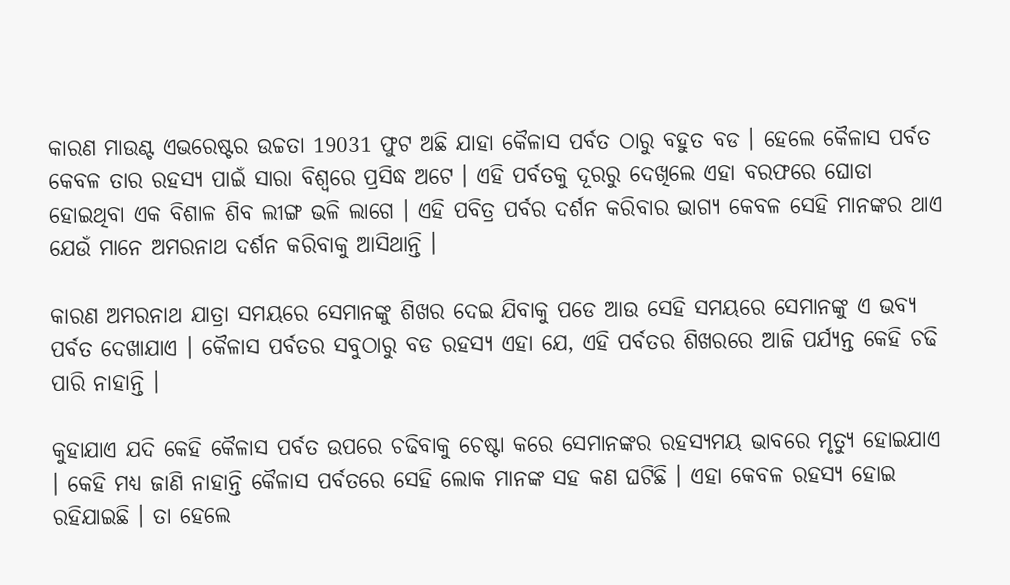କାରଣ ମାଉଣ୍ଟ ଏଭରେଷ୍ଟର ଉଚ୍ଚତା 19031 ଫୁଟ ଅଛି ଯାହା କୈଳାସ ପର୍ବତ ଠାରୁ ବହୁତ ବଡ । ହେଲେ କୈଳାସ ପର୍ବତ କେବଳ ତାର ରହସ୍ୟ ପାଇଁ ସାରା ବିଶ୍ଵରେ ପ୍ରସିଦ୍ଧ ଅଟେ । ଏହି ପର୍ବତକୁ ଦୂରରୁ ଦେଖିଲେ ଏହା ବରଫରେ ଘୋଡା ହୋଇଥିବା ଏକ ବିଶାଳ ଶିବ ଲୀଙ୍ଗ ଭଳି ଲାଗେ । ଏହି ପବିତ୍ର ପର୍ବର ଦର୍ଶନ କରିବାର ଭାଗ୍ୟ କେବଳ ସେହି ମାନଙ୍କର ଥାଏ ଯେଉଁ ମାନେ ଅମରନାଥ ଦର୍ଶନ କରିବାକୁ ଆସିଥାନ୍ତି ।

କାରଣ ଅମରନାଥ ଯାତ୍ରା ସମୟରେ ସେମାନଙ୍କୁ ଶିଖର ଦେଇ ଯିବାକୁ ପଡେ ଆଉ ସେହି ସମୟରେ ସେମାନଙ୍କୁ ଏ ଭବ୍ୟ ପର୍ବତ ଦେଖାଯାଏ । କୈଳାସ ପର୍ବତର ସବୁଠାରୁ ବଡ ରହସ୍ୟ ଏହା ଯେ, ଏହି ପର୍ବତର ଶିଖରରେ ଆଜି ପର୍ଯ୍ୟନ୍ତ କେହି ଚଢି ପାରି ନାହାନ୍ତି ।

କୁହାଯାଏ ଯଦି କେହି କୈଳାସ ପର୍ବତ ଉପରେ ଚଢିବାକୁ ଚେଷ୍ଟା କରେ ସେମାନଙ୍କର ରହସ୍ୟମୟ ଭାବରେ ମୃତ୍ୟୁ ହୋଇଯାଏ । କେହି ମଧ୍ୟ ଜାଣି ନାହାନ୍ତି କୈଳାସ ପର୍ବତରେ ସେହି ଲୋକ ମାନଙ୍କ ସହ କଣ ଘଟିଛି । ଏହା କେବଳ ରହସ୍ୟ ହୋଇ ରହିଯାଇଛି । ତା ହେଲେ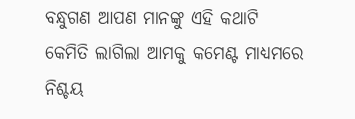ବନ୍ଧୁଗଣ ଆପଣ ମାନଙ୍କୁ ଏହି କଥାଟି କେମିତି ଲାଗିଲା ଆମକୁ କମେଣ୍ଟ ମାଧ୍ୟମରେ ନିଶ୍ଚୟ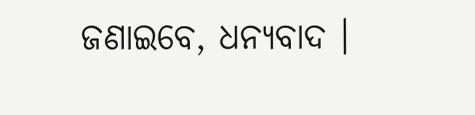ଜଣାଇବେ, ଧନ୍ୟବାଦ ।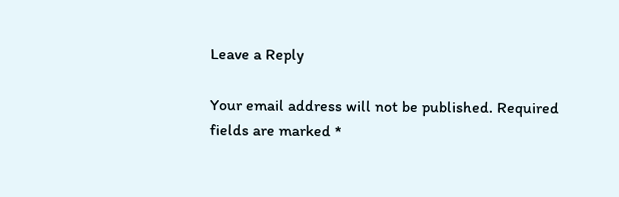Leave a Reply

Your email address will not be published. Required fields are marked *